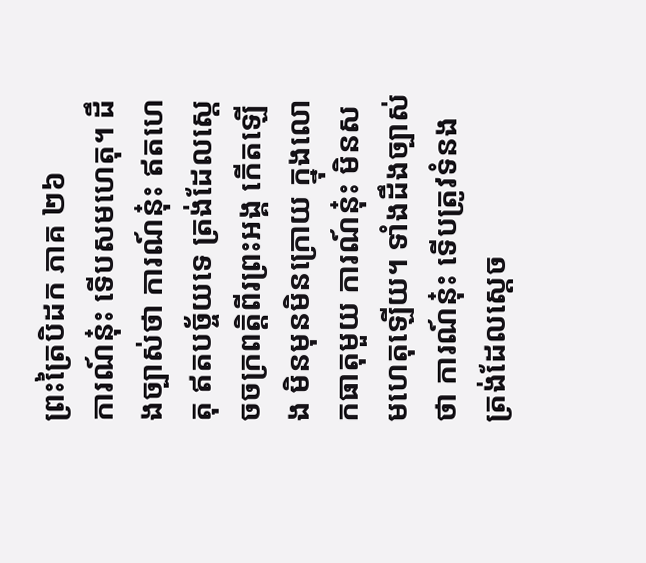ព្រះត្រៃបិដក ភាគ ២៦
ការណ៍នុ៎ះ ទើបសមហេតុ។ ដឹងច្បាស់ថា ការណ៍នុ៎ះ ឥតហេតុ ឥតបច្ច័យទេ ត្រង់ដែលស្តេចចក្រពត្តិពីរព្រះអង្គ កើតឡើង មិនមុនមិនក្រោយ ក្នុងលោកធាតុមួយ ការណ៍នុ៎ះ មិនសមហេតុឡើយ។ ទាំងដឹងច្បាស់ថា ការណ៍នុ៎ះ ទើបត្រូវទំនង ត្រង់ដែលស្តេច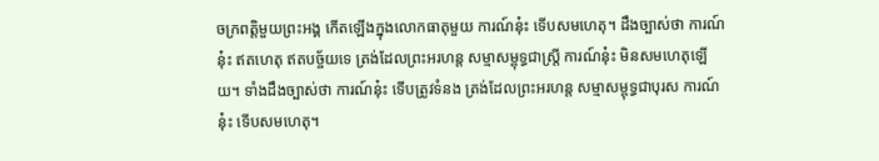ចក្រពត្តិមួយព្រះអង្គ កើតឡើងក្នុងលោកធាតុមួយ ការណ៍នុ៎ះ ទើបសមហេតុ។ ដឹងច្បាស់ថា ការណ៍នុ៎ះ ឥតហេតុ ឥតបច្ច័យទេ ត្រង់ដែលព្រះអរហន្ត សម្មាសម្ពុទ្ធជាស្ត្រី ការណ៍នុ៎ះ មិនសមហេតុឡើយ។ ទាំងដឹងច្បាស់ថា ការណ៍នុ៎ះ ទើបត្រូវទំនង ត្រង់ដែលព្រះអរហន្ត សម្មាសម្ពុទ្ធជាបុរស ការណ៍នុ៎ះ ទើបសមហេតុ។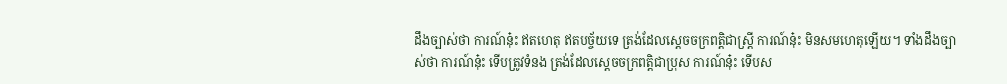ដឹងច្បាស់ថា ការណ៍នុ៎ះ ឥតហេតុ ឥតបច្ច័យទេ ត្រង់ដែលស្តេចចក្រពត្តិជាស្ត្រី ការណ៍នុ៎ះ មិនសមហេតុឡើយ។ ទាំងដឹងច្បាស់ថា ការណ៍នុ៎ះ ទើបត្រូវទំនង ត្រង់ដែលស្តេចចក្រពត្តិជាប្រុស ការណ៍នុ៎ះ ទើបស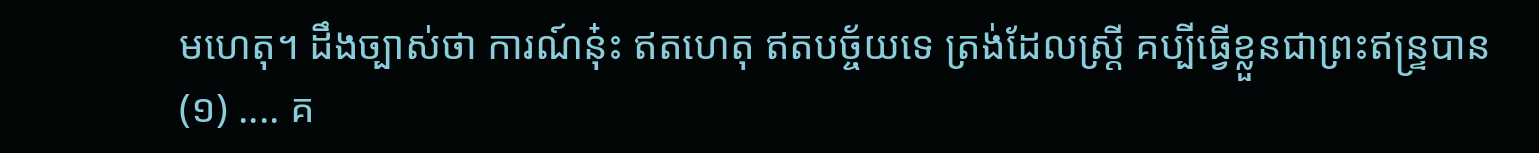មហេតុ។ ដឹងច្បាស់ថា ការណ៍នុ៎ះ ឥតហេតុ ឥតបច្ច័យទេ ត្រង់ដែលស្ត្រី គប្បីធ្វើខ្លួនជាព្រះឥន្ទ្របាន
(១) .... គ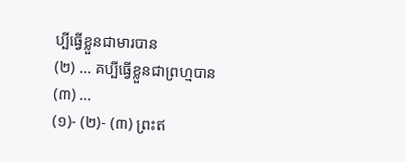ប្បីធ្វើខ្លួនជាមារបាន
(២) ... គប្បីធ្វើខ្លួនជាព្រហ្មបាន
(៣) ...
(១)- (២)- (៣) ព្រះឥ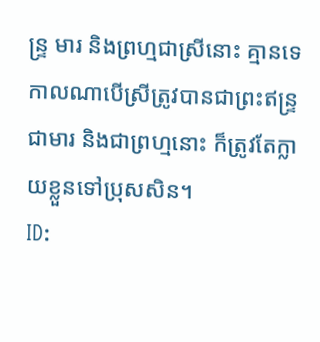ន្ទ្រ មារ និងព្រហ្មជាស្រីនោះ គ្មានទេ កាលណាបើស្រីត្រូវបានជាព្រះឥន្ទ្រ ជាមារ និងជាព្រហ្មនោះ ក៏ត្រូវតែក្លាយខ្លួនទៅប្រុសសិន។
ID: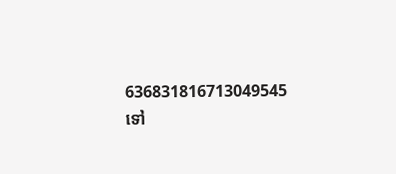636831816713049545
ទៅ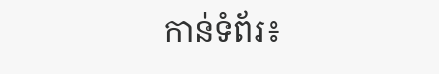កាន់ទំព័រ៖